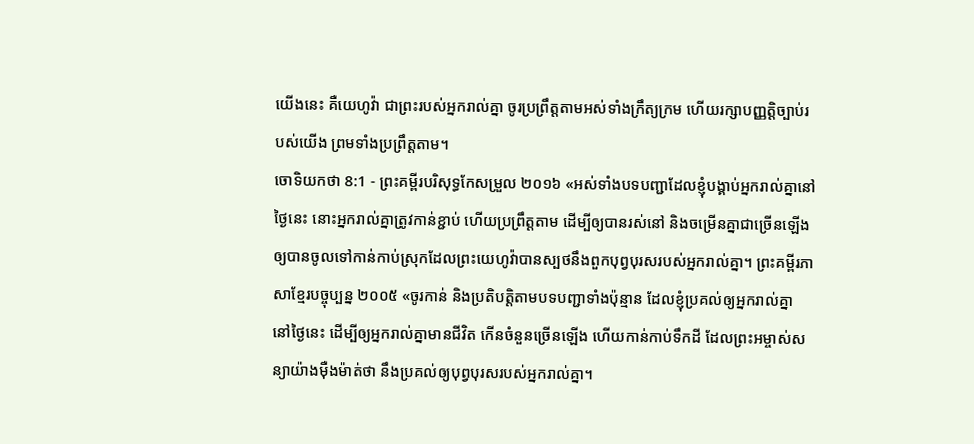យើងនេះ គឺយេហូវ៉ា ជាព្រះរបស់អ្នករាល់គ្នា ចូរប្រព្រឹត្តតាមអស់ទាំងក្រឹត្យក្រម ហើយរក្សាបញ្ញត្តិច្បាប់របស់យើង ព្រមទាំងប្រព្រឹត្តតាម។
ចោទិយកថា 8:1 - ព្រះគម្ពីរបរិសុទ្ធកែសម្រួល ២០១៦ «អស់ទាំងបទបញ្ជាដែលខ្ញុំបង្គាប់អ្នករាល់គ្នានៅថ្ងៃនេះ នោះអ្នករាល់គ្នាត្រូវកាន់ខ្ជាប់ ហើយប្រព្រឹត្តតាម ដើម្បីឲ្យបានរស់នៅ និងចម្រើនគ្នាជាច្រើនឡើង ឲ្យបានចូលទៅកាន់កាប់ស្រុកដែលព្រះយេហូវ៉ាបានស្បថនឹងពួកបុព្វបុរសរបស់អ្នករាល់គ្នា។ ព្រះគម្ពីរភាសាខ្មែរបច្ចុប្បន្ន ២០០៥ «ចូរកាន់ និងប្រតិបត្តិតាមបទបញ្ជាទាំងប៉ុន្មាន ដែលខ្ញុំប្រគល់ឲ្យអ្នករាល់គ្នា នៅថ្ងៃនេះ ដើម្បីឲ្យអ្នករាល់គ្នាមានជីវិត កើនចំនួនច្រើនឡើង ហើយកាន់កាប់ទឹកដី ដែលព្រះអម្ចាស់សន្យាយ៉ាងម៉ឺងម៉ាត់ថា នឹងប្រគល់ឲ្យបុព្វបុរសរបស់អ្នករាល់គ្នា។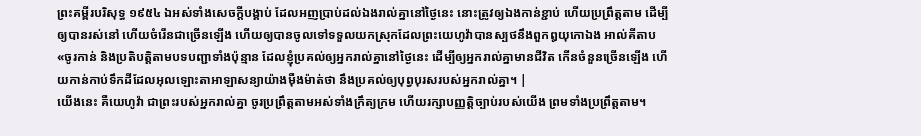ព្រះគម្ពីរបរិសុទ្ធ ១៩៥៤ ឯអស់ទាំងសេចក្ដីបង្គាប់ ដែលអញប្រាប់ដល់ឯងរាល់គ្នានៅថ្ងៃនេះ នោះត្រូវឲ្យឯងកាន់ខ្ជាប់ ហើយប្រព្រឹត្តតាម ដើម្បីឲ្យបានរស់នៅ ហើយចំរើនជាច្រើនឡើង ហើយឲ្យបានចូលទៅទទួលយកស្រុកដែលព្រះយេហូវ៉ាបានស្បថនឹងពួកឰយុកោឯង អាល់គីតាប «ចូរកាន់ និងប្រតិបត្តិតាមបទបញ្ជាទាំងប៉ុន្មាន ដែលខ្ញុំប្រគល់ឲ្យអ្នករាល់គ្នានៅថ្ងៃនេះ ដើម្បីឲ្យអ្នករាល់គ្នាមានជីវិត កើនចំនួនច្រើនឡើង ហើយកាន់កាប់ទឹកដីដែលអុលឡោះតាអាឡាសន្យាយ៉ាងម៉ឺងម៉ាត់ថា នឹងប្រគល់ឲ្យបុព្វបុរសរបស់អ្នករាល់គ្នា។ |
យើងនេះ គឺយេហូវ៉ា ជាព្រះរបស់អ្នករាល់គ្នា ចូរប្រព្រឹត្តតាមអស់ទាំងក្រឹត្យក្រម ហើយរក្សាបញ្ញត្តិច្បាប់របស់យើង ព្រមទាំងប្រព្រឹត្តតាម។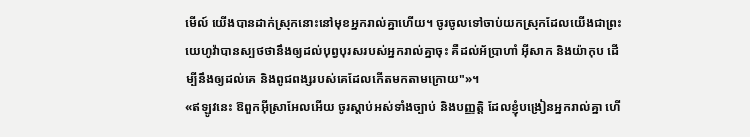មើល៍ យើងបានដាក់ស្រុកនោះនៅមុខអ្នករាល់គ្នាហើយ។ ចូរចូលទៅចាប់យកស្រុកដែលយើងជាព្រះយេហូវ៉ាបានស្បថថានឹងឲ្យដល់បុព្វបុរសរបស់អ្នករាល់គ្នាចុះ គឺដល់អ័ប្រាហាំ អ៊ីសាក និងយ៉ាកុប ដើម្បីនឹងឲ្យដល់គេ និងពូជពង្សរបស់គេដែលកើតមកតាមក្រោយ"»។
«ឥឡូវនេះ ឱពួកអ៊ីស្រាអែលអើយ ចូរស្តាប់អស់ទាំងច្បាប់ និងបញ្ញត្តិ ដែលខ្ញុំបង្រៀនអ្នករាល់គ្នា ហើ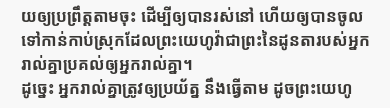យឲ្យប្រព្រឹត្តតាមចុះ ដើម្បីឲ្យបានរស់នៅ ហើយឲ្យបានចូលទៅកាន់កាប់ស្រុកដែលព្រះយេហូវ៉ាជាព្រះនៃដូនតារបស់អ្នករាល់គ្នាប្រគល់ឲ្យអ្នករាល់គ្នា។
ដូច្នេះ អ្នករាល់គ្នាត្រូវឲ្យប្រយ័ត្ន នឹងធ្វើតាម ដូចព្រះយេហូ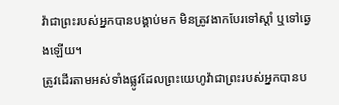វ៉ាជាព្រះរបស់អ្នកបានបង្គាប់មក មិនត្រូវងាកបែរទៅស្តាំ ឬទៅឆ្វេងឡើយ។
ត្រូវដើរតាមអស់ទាំងផ្លូវដែលព្រះយេហូវ៉ាជាព្រះរបស់អ្នកបានប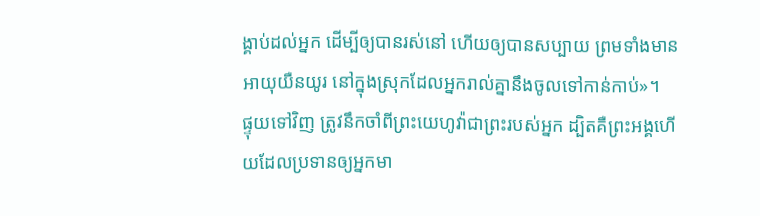ង្គាប់ដល់អ្នក ដើម្បីឲ្យបានរស់នៅ ហើយឲ្យបានសប្បាយ ព្រមទាំងមានអាយុយឺនយូរ នៅក្នុងស្រុកដែលអ្នករាល់គ្នានឹងចូលទៅកាន់កាប់»។
ផ្ទុយទៅវិញ ត្រូវនឹកចាំពីព្រះយេហូវ៉ាជាព្រះរបស់អ្នក ដ្បិតគឺព្រះអង្គហើយដែលប្រទានឲ្យអ្នកមា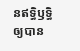នឥទ្ធិឫទ្ធិ ឲ្យបាន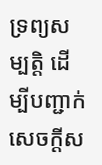ទ្រព្យសម្បត្តិ ដើម្បីបញ្ជាក់សេចក្ដីស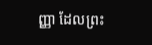ញ្ញា ដែលព្រះ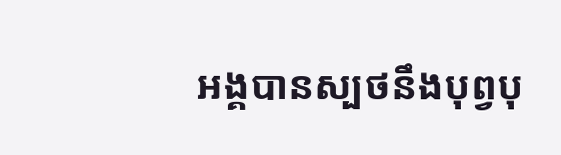អង្គបានស្បថនឹងបុព្វបុ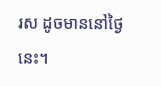រស ដូចមាននៅថ្ងៃនេះ។